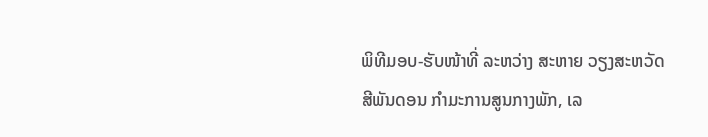ພິທີມອບ-ຮັບໜ້າທີ່ ລະຫວ່າງ ສະຫາຍ ວຽງສະຫວັດ ສີພັນດອນ ກໍາມະການສູນກາງພັກ, ເລ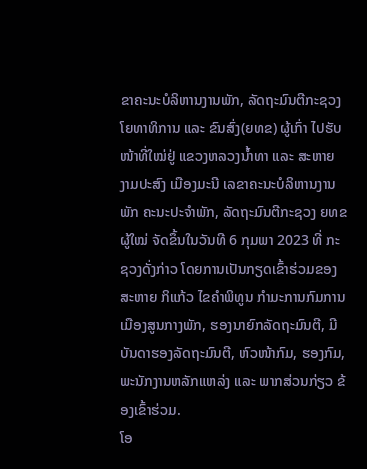ຂາຄະນະບໍລິຫານງານພັກ, ລັດຖະມົນຕີກະຊວງ ໂຍທາທິການ ແລະ ຂົນສົ່ງ(ຍທຂ) ຜູ້ເກົ່າ ໄປຮັບໜ້າທີ່ໃໝ່ຢູ່ ແຂວງຫລວງນໍ້າທາ ແລະ ສະຫາຍ ງາມປະສົງ ເມືອງມະນີ ເລຂາຄະນະບໍລິຫານງານພັກ ຄະນະປະຈໍາພັກ, ລັດຖະມົນຕີກະຊວງ ຍທຂ ຜູ້ໃໝ່ ຈັດຂຶ້ນໃນວັນທີ 6 ກຸມພາ 2023 ທີ່ ກະຊວງດັ່ງກ່າວ ໂດຍການເປັນກຽດເຂົ້າຮ່ວມຂອງ ສະຫາຍ ກິແກ້ວ ໄຂຄໍາພິທູນ ກໍາມະການກົມການເມືອງສູນກາງພັກ, ຮອງນາຍົກລັດຖະມົນຕີ, ມີບັນດາຮອງລັດຖະມົນຕີ, ຫົວໜ້າກົມ, ຮອງກົມ, ພະນັກງານຫລັກແຫລ່ງ ແລະ ພາກສ່ວນກ່ຽວ ຂ້ອງເຂົ້າຮ່ວມ.
ໂອ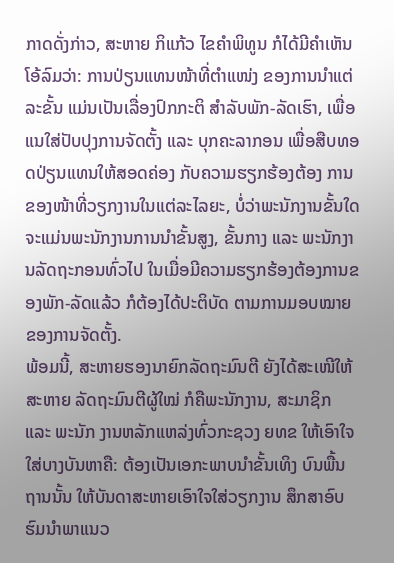ກາດດັ່ງກ່າວ, ສະຫາຍ ກິແກ້ວ ໄຂຄຳພິທູນ ກໍໄດ້ມີຄຳເຫັນໂອ້ລົມວ່າ: ການປ່ຽນແທນໜ້າທີ່ຕຳແໜ່ງ ຂອງການນຳແຕ່ລະຂັ້ນ ແມ່ນເປັນເລື່ອງປົກກະຕິ ສຳລັບພັກ-ລັດເຮົາ, ເພື່ອແນໃສ່ປັບປຸງການຈັດຕັ້ງ ແລະ ບຸກຄະລາກອນ ເພື່ອສືບທອດປ່ຽນແທນໃຫ້ສອດຄ່ອງ ກັບຄວາມຮຽກຮ້ອງຕ້ອງ ການ ຂອງໜ້າທີ່ວຽກງານໃນແຕ່ລະໄລຍະ, ບໍ່ວ່າພະນັກງານຂັ້ນໃດ ຈະແມ່ນພະນັກງານການນຳຂັ້ນສູງ, ຂັ້ນກາງ ແລະ ພະນັກງານລັດຖະກອນທົ່ວໄປ ໃນເມື່ອມີຄວາມຮຽກຮ້ອງຕ້ອງການຂອງພັກ-ລັດແລ້ວ ກໍຕ້ອງໄດ້ປະຕິບັດ ຕາມການມອບໝາຍຂອງການຈັດຕັ້ງ.
ພ້ອມນີ້, ສະຫາຍຮອງນາຍົກລັດຖະມົນຕີ ຍັງໄດ້ສະເໜີໃຫ້ສະຫາຍ ລັດຖະມົນຕີຜູ້ໃໝ່ ກໍຄືພະນັກງານ, ສະມາຊິກ ແລະ ພະນັກ ງານຫລັກແຫລ່ງທົ່ວກະຊວງ ຍທຂ ໃຫ້ເອົາໃຈໃສ່ບາງບັນຫາຄື: ຕ້ອງເປັນເອກະພາບນຳຂັ້ນເທິງ ບົນພື້ນຖານນັ້ນ ໃຫ້ບັນດາສະຫາຍເອົາໃຈໃສ່ວຽກງານ ສຶກສາອົບຮົມນຳພາແນວ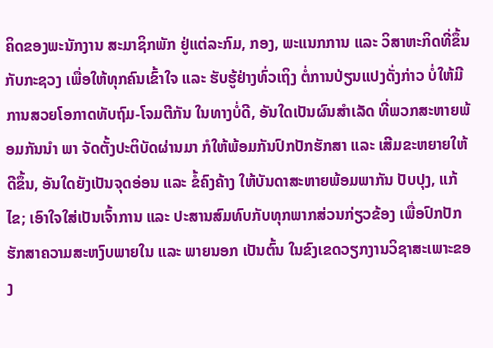ຄິດຂອງພະນັກງານ ສະມາຊິກພັກ ຢູ່ແຕ່ລະກົມ, ກອງ, ພະແນກການ ແລະ ວິສາຫະກິດທີ່ຂຶ້ນກັບກະຊວງ ເພື່ອໃຫ້ທຸກຄົນເຂົ້າໃຈ ແລະ ຮັບຮູ້ຢ່າງທົ່ວເຖິງ ຕໍ່ການປ່ຽນແປງດັ່ງກ່າວ ບໍ່ໃຫ້ມີການສວຍໂອກາດທັບຖົມ-ໂຈມຕີກັນ ໃນທາງບໍ່ດີ, ອັນໃດເປັນຜົນສຳເລັດ ທີ່ພວກສະຫາຍພ້ອມກັນນຳ ພາ ຈັດຕັ້ງປະຕິບັດຜ່ານມາ ກໍໃຫ້ພ້ອມກັນປົກປັກຮັກສາ ແລະ ເສີມຂະຫຍາຍໃຫ້ດີຂຶ້ນ, ອັນໃດຍັງເປັນຈຸດອ່ອນ ແລະ ຂໍ້ຄົງຄ້າງ ໃຫ້ບັນດາສະຫາຍພ້ອມພາກັນ ປັບປຸງ, ແກ້ໄຂ; ເອົາໃຈໃສ່ເປັນເຈົ້າການ ແລະ ປະສານສົມທົບກັບທຸກພາກສ່ວນກ່ຽວຂ້ອງ ເພື່ອປົກປັກຮັກສາຄວາມສະຫງົບພາຍໃນ ແລະ ພາຍນອກ ເປັນຕົ້ນ ໃນຂົງເຂດວຽກງານວິຊາສະເພາະຂອງ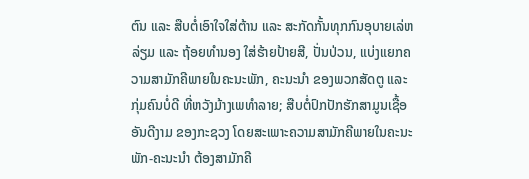ຕົນ ແລະ ສືບຕໍ່ເອົາໃຈໃສ່ຕ້ານ ແລະ ສະກັດກັ້ນທຸກກົນອຸບາຍເລ່ຫລ່ຽມ ແລະ ຖ້ອຍທຳນອງ ໃສ່ຮ້າຍປ້າຍສີ, ປັ່ນປ່ວນ, ແບ່ງແຍກຄວາມສາມັກຄີພາຍໃນຄະນະພັກ, ຄະນະນຳ ຂອງພວກສັດຕູ ແລະ ກຸ່ມຄົນບໍ່ດີ ທີ່ຫວັງມ້າງເພທຳລາຍ; ສືບຕໍ່ປົກປັກຮັກສາມູນເຊື້ອອັນດີງາມ ຂອງກະຊວງ ໂດຍສະເພາະຄວາມສາມັກຄີພາຍໃນຄະນະພັກ-ຄະນະນຳ ຕ້ອງສາມັກຄີ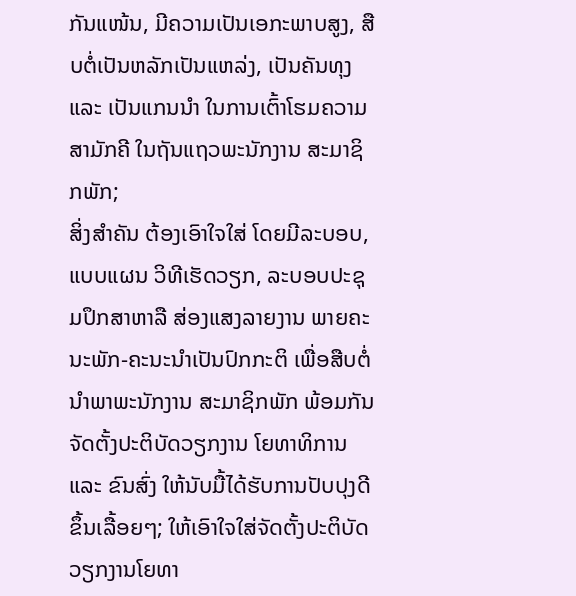ກັນແໜ້ນ, ມີຄວາມເປັນເອກະພາບສູງ, ສືບຕໍ່ເປັນຫລັກເປັນແຫລ່ງ, ເປັນຄັນທຸງ ແລະ ເປັນແກນນຳ ໃນການເຕົ້າໂຮມຄວາມສາມັກຄີ ໃນຖັນແຖວພະນັກງານ ສະມາຊິກພັກ;
ສິ່ງສຳຄັນ ຕ້ອງເອົາໃຈໃສ່ ໂດຍມີລະບອບ, ແບບແຜນ ວິທີເຮັດວຽກ, ລະບອບປະຊຸມປຶກສາຫາລື ສ່ອງແສງລາຍງານ ພາຍຄະນະພັກ-ຄະນະນຳເປັນປົກກະຕິ ເພື່ອສືບຕໍ່ນຳພາພະນັກງານ ສະມາຊິກພັກ ພ້ອມກັນຈັດຕັ້ງປະຕິບັດວຽກງານ ໂຍທາທິການ ແລະ ຂົນສົ່ງ ໃຫ້ນັບມື້ໄດ້ຮັບການປັບປຸງດີຂຶ້ນເລື້ອຍໆ; ໃຫ້ເອົາໃຈໃສ່ຈັດຕັ້ງປະຕິບັດວຽກງານໂຍທາ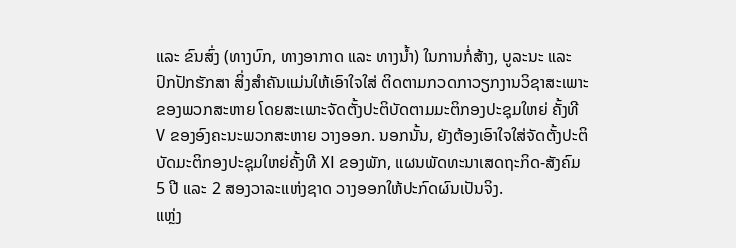ແລະ ຂົນສົ່ງ (ທາງບົກ, ທາງອາກາດ ແລະ ທາງນ້ຳ) ໃນການກໍ່ສ້າງ, ບູລະນະ ແລະ ປົກປັກຮັກສາ ສິ່ງສຳຄັນແມ່ນໃຫ້ເອົາໃຈໃສ່ ຕິດຕາມກວດກາວຽກງານວິຊາສະເພາະຂອງພວກສະຫາຍ ໂດຍສະເພາະຈັດຕັ້ງປະຕິບັດຕາມມະຕິກອງປະຊຸມໃຫຍ່ ຄັ້ງທີ V ຂອງອົງຄະນະພວກສະຫາຍ ວາງອອກ. ນອກນັ້ນ, ຍັງຕ້ອງເອົາໃຈໃສ່ຈັດຕັ້ງປະຕິບັດມະຕິກອງປະຊຸມໃຫຍ່ຄັ້ງທີ XI ຂອງພັກ, ແຜນພັດທະນາເສດຖະກິດ-ສັງຄົມ 5 ປີ ແລະ 2 ສອງວາລະແຫ່ງຊາດ ວາງອອກໃຫ້ປະກົດຜົນເປັນຈິງ.
ແຫຼ່ງ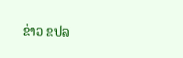ຂ່າວ ຂປລ